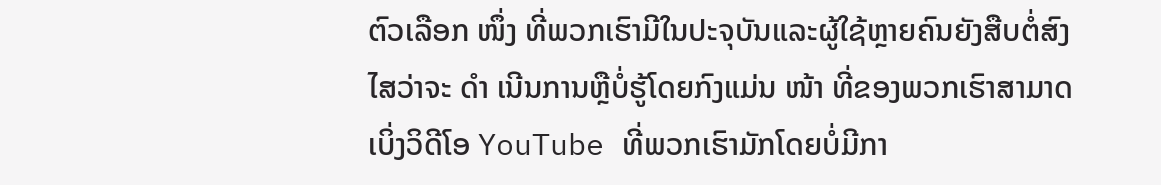ຕົວເລືອກ ໜຶ່ງ ທີ່ພວກເຮົາມີໃນປະຈຸບັນແລະຜູ້ໃຊ້ຫຼາຍຄົນຍັງສືບຕໍ່ສົງໄສວ່າຈະ ດຳ ເນີນການຫຼືບໍ່ຮູ້ໂດຍກົງແມ່ນ ໜ້າ ທີ່ຂອງພວກເຮົາສາມາດເບິ່ງວິດີໂອ YouTube ທີ່ພວກເຮົາມັກໂດຍບໍ່ມີກາ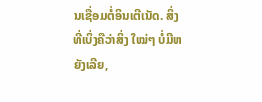ນເຊື່ອມຕໍ່ອິນເຕີເນັດ. ສິ່ງທີ່ເບິ່ງຄືວ່າສິ່ງ ໃໝ່ໆ ບໍ່ມີຫຍັງເລີຍ,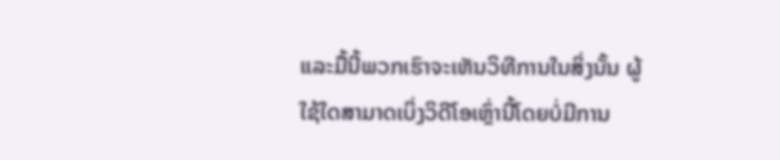ແລະມື້ນີ້ພວກເຮົາຈະເຫັນວິທີການໃນສິ່ງນັ້ນ ຜູ້ໃຊ້ໃດສາມາດເບິ່ງວິດີໂອເຫຼົ່ານີ້ໂດຍບໍ່ມີການ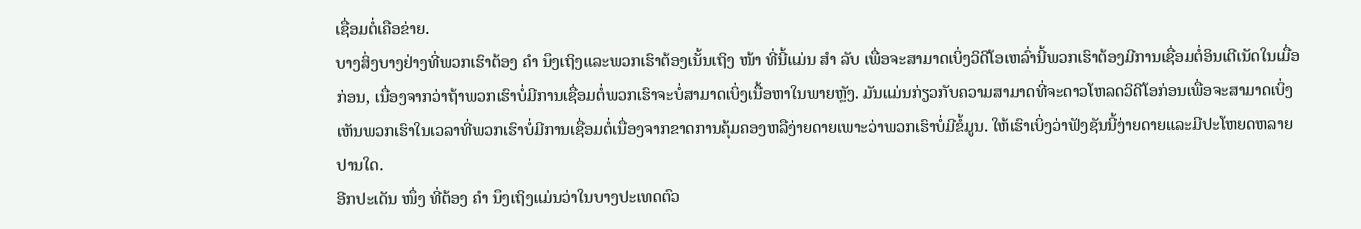ເຊື່ອມຕໍ່ເຄືອຂ່າຍ.
ບາງສິ່ງບາງຢ່າງທີ່ພວກເຮົາຕ້ອງ ຄຳ ນຶງເຖິງແລະພວກເຮົາຕ້ອງເນັ້ນເຖິງ ໜ້າ ທີ່ນີ້ແມ່ນ ສຳ ລັບ ເພື່ອຈະສາມາດເບິ່ງວິດີໂອເຫລົ່ານີ້ພວກເຮົາຕ້ອງມີການເຊື່ອມຕໍ່ອິນເຕີເນັດໃນເມື່ອກ່ອນ, ເນື່ອງຈາກວ່າຖ້າພວກເຮົາບໍ່ມີການເຊື່ອມຕໍ່ພວກເຮົາຈະບໍ່ສາມາດເບິ່ງເນື້ອຫາໃນພາຍຫຼັງ. ມັນແມ່ນກ່ຽວກັບຄວາມສາມາດທີ່ຈະດາວໂຫລດວິດີໂອກ່ອນເພື່ອຈະສາມາດເບິ່ງເຫັນພວກເຮົາໃນເວລາທີ່ພວກເຮົາບໍ່ມີການເຊື່ອມຕໍ່ເນື່ອງຈາກຂາດການຄຸ້ມຄອງຫລືງ່າຍດາຍເພາະວ່າພວກເຮົາບໍ່ມີຂໍ້ມູນ. ໃຫ້ເຮົາເບິ່ງວ່າຟັງຊັນນີ້ງ່າຍດາຍແລະມີປະໂຫຍດຫລາຍປານໃດ.
ອີກປະເດັນ ໜຶ່ງ ທີ່ຕ້ອງ ຄຳ ນຶງເຖິງແມ່ນວ່າໃນບາງປະເທດຕົວ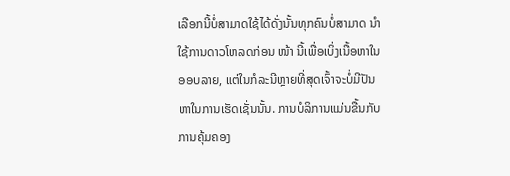ເລືອກນີ້ບໍ່ສາມາດໃຊ້ໄດ້ດັ່ງນັ້ນທຸກຄົນບໍ່ສາມາດ ນຳ ໃຊ້ການດາວໂຫລດກ່ອນ ໜ້າ ນີ້ເພື່ອເບິ່ງເນື້ອຫາໃນອອບລາຍ, ແຕ່ໃນກໍລະນີຫຼາຍທີ່ສຸດເຈົ້າຈະບໍ່ມີປັນຫາໃນການເຮັດເຊັ່ນນັ້ນ. ການບໍລິການແມ່ນຂື້ນກັບການຄຸ້ມຄອງ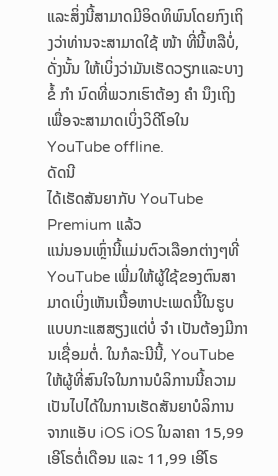ແລະສິ່ງນີ້ສາມາດມີອິດທິພົນໂດຍກົງເຖິງວ່າທ່ານຈະສາມາດໃຊ້ ໜ້າ ທີ່ນີ້ຫລືບໍ່, ດັ່ງນັ້ນ ໃຫ້ເບິ່ງວ່າມັນເຮັດວຽກແລະບາງຂໍ້ ກຳ ນົດທີ່ພວກເຮົາຕ້ອງ ຄຳ ນຶງເຖິງ ເພື່ອຈະສາມາດເບິ່ງວິດີໂອໃນ YouTube offline.
ດັດນີ
ໄດ້ເຮັດສັນຍາກັບ YouTube Premium ແລ້ວ
ແນ່ນອນເຫຼົ່ານີ້ແມ່ນຕົວເລືອກຕ່າງໆທີ່ YouTube ເພີ່ມໃຫ້ຜູ້ໃຊ້ຂອງຕົນສາມາດເບິ່ງເຫັນເນື້ອຫາປະເພດນີ້ໃນຮູບແບບກະແສສຽງແຕ່ບໍ່ ຈຳ ເປັນຕ້ອງມີການເຊື່ອມຕໍ່. ໃນກໍລະນີນີ້, YouTube ໃຫ້ຜູ້ທີ່ສົນໃຈໃນການບໍລິການນີ້ຄວາມເປັນໄປໄດ້ໃນການເຮັດສັນຍາບໍລິການ ຈາກແອັບ iOS iOS ໃນລາຄາ 15,99 ເອີໂຣຕໍ່ເດືອນ ແລະ 11,99 ເອີໂຣ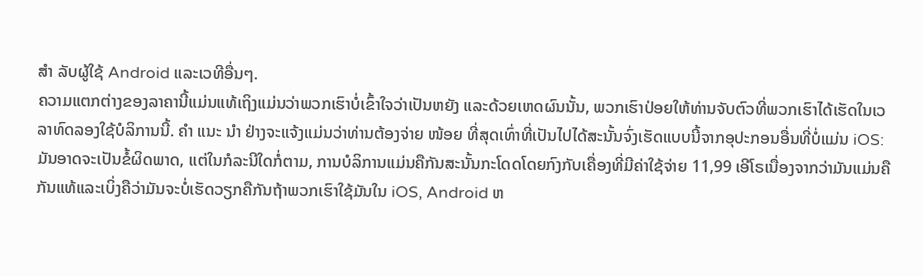ສຳ ລັບຜູ້ໃຊ້ Android ແລະເວທີອື່ນໆ.
ຄວາມແຕກຕ່າງຂອງລາຄານີ້ແມ່ນແທ້ເຖິງແມ່ນວ່າພວກເຮົາບໍ່ເຂົ້າໃຈວ່າເປັນຫຍັງ ແລະດ້ວຍເຫດຜົນນັ້ນ, ພວກເຮົາປ່ອຍໃຫ້ທ່ານຈັບຕົວທີ່ພວກເຮົາໄດ້ເຮັດໃນເວລາທົດລອງໃຊ້ບໍລິການນີ້. ຄຳ ແນະ ນຳ ຢ່າງຈະແຈ້ງແມ່ນວ່າທ່ານຕ້ອງຈ່າຍ ໜ້ອຍ ທີ່ສຸດເທົ່າທີ່ເປັນໄປໄດ້ສະນັ້ນຈົ່ງເຮັດແບບນີ້ຈາກອຸປະກອນອື່ນທີ່ບໍ່ແມ່ນ iOS:
ມັນອາດຈະເປັນຂໍ້ຜິດພາດ, ແຕ່ໃນກໍລະນີໃດກໍ່ຕາມ, ການບໍລິການແມ່ນຄືກັນສະນັ້ນກະໂດດໂດຍກົງກັບເຄື່ອງທີ່ມີຄ່າໃຊ້ຈ່າຍ 11,99 ເອີໂຣເນື່ອງຈາກວ່າມັນແມ່ນຄືກັນແທ້ແລະເບິ່ງຄືວ່າມັນຈະບໍ່ເຮັດວຽກຄືກັນຖ້າພວກເຮົາໃຊ້ມັນໃນ iOS, Android ຫ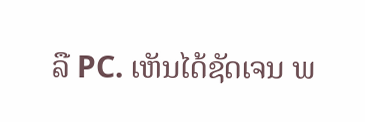ລື PC. ເຫັນໄດ້ຊັດເຈນ ພ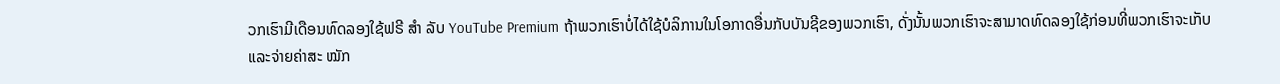ວກເຮົາມີເດືອນທົດລອງໃຊ້ຟຣີ ສຳ ລັບ YouTube Premium ຖ້າພວກເຮົາບໍ່ໄດ້ໃຊ້ບໍລິການໃນໂອກາດອື່ນກັບບັນຊີຂອງພວກເຮົາ, ດັ່ງນັ້ນພວກເຮົາຈະສາມາດທົດລອງໃຊ້ກ່ອນທີ່ພວກເຮົາຈະເກັບແລະຈ່າຍຄ່າສະ ໝັກ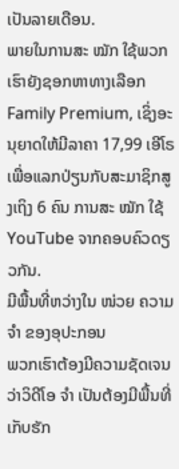ເປັນລາຍເດືອນ.
ພາຍໃນການສະ ໝັກ ໃຊ້ພວກເຮົາຍັງຊອກຫາທາງເລືອກ Family Premium, ເຊິ່ງອະນຸຍາດໃຫ້ມີລາຄາ 17,99 ເອີໂຣເພື່ອແລກປ່ຽນກັບສະມາຊິກສູງເຖິງ 6 ຄົນ ການສະ ໝັກ ໃຊ້ YouTube ຈາກຄອບຄົວດຽວກັນ.
ມີພື້ນທີ່ຫວ່າງໃນ ໜ່ວຍ ຄວາມ ຈຳ ຂອງອຸປະກອນ
ພວກເຮົາຕ້ອງມີຄວາມຊັດເຈນວ່າວິດີໂອ ຈຳ ເປັນຕ້ອງມີພື້ນທີ່ເກັບຮັກ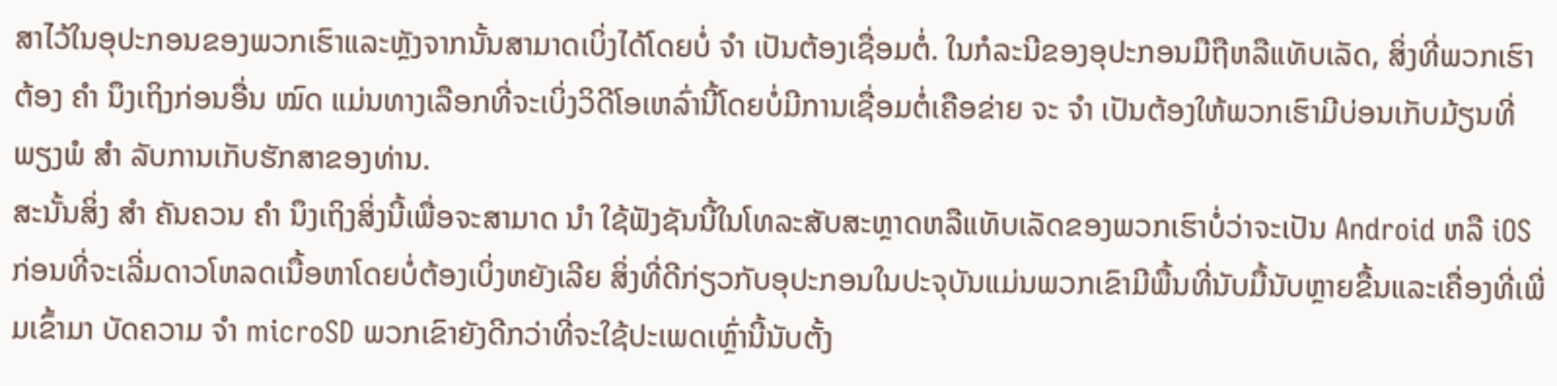ສາໄວ້ໃນອຸປະກອນຂອງພວກເຮົາແລະຫຼັງຈາກນັ້ນສາມາດເບິ່ງໄດ້ໂດຍບໍ່ ຈຳ ເປັນຕ້ອງເຊື່ອມຕໍ່. ໃນກໍລະນີຂອງອຸປະກອນມືຖືຫລືແທັບເລັດ, ສິ່ງທີ່ພວກເຮົາຕ້ອງ ຄຳ ນຶງເຖິງກ່ອນອື່ນ ໝົດ ແມ່ນທາງເລືອກທີ່ຈະເບິ່ງວິດີໂອເຫລົ່ານີ້ໂດຍບໍ່ມີການເຊື່ອມຕໍ່ເຄືອຂ່າຍ ຈະ ຈຳ ເປັນຕ້ອງໃຫ້ພວກເຮົາມີບ່ອນເກັບມ້ຽນທີ່ພຽງພໍ ສຳ ລັບການເກັບຮັກສາຂອງທ່ານ.
ສະນັ້ນສິ່ງ ສຳ ຄັນຄວນ ຄຳ ນຶງເຖິງສິ່ງນີ້ເພື່ອຈະສາມາດ ນຳ ໃຊ້ຟັງຊັນນີ້ໃນໂທລະສັບສະຫຼາດຫລືແທັບເລັດຂອງພວກເຮົາບໍ່ວ່າຈະເປັນ Android ຫລື iOS ກ່ອນທີ່ຈະເລີ່ມດາວໂຫລດເນື້ອຫາໂດຍບໍ່ຕ້ອງເບິ່ງຫຍັງເລີຍ ສິ່ງທີ່ດີກ່ຽວກັບອຸປະກອນໃນປະຈຸບັນແມ່ນພວກເຂົາມີພື້ນທີ່ນັບມື້ນັບຫຼາຍຂື້ນແລະເຄື່ອງທີ່ເພີ່ມເຂົ້າມາ ບັດຄວາມ ຈຳ microSD ພວກເຂົາຍັງດີກວ່າທີ່ຈະໃຊ້ປະເພດເຫຼົ່ານີ້ນັບຕັ້ງ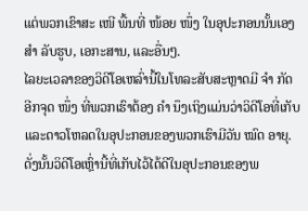ແຕ່ພວກເຂົາສະ ເໜີ ພື້ນທີ່ ໜ້ອຍ ໜຶ່ງ ໃນອຸປະກອນນັ້ນເອງ ສຳ ລັບຮູບ, ເອກະສານ, ແລະອື່ນໆ.
ໄລຍະເວລາຂອງວິດີໂອເຫລົ່ານີ້ໃນໂທລະສັບສະຫຼາດມີ ຈຳ ກັດ
ອີກຈຸດ ໜຶ່ງ ທີ່ພວກເຮົາຕ້ອງ ຄຳ ນຶງເຖິງແມ່ນວ່າວິດີໂອທີ່ເກັບແລະດາວໂຫລດໃນອຸປະກອນຂອງພວກເຮົາມີວັນ ໝົດ ອາຍຸ. ດັ່ງນັ້ນວິດີໂອເຫຼົ່ານີ້ທີ່ເກັບໄວ້ໄດ້ດີໃນອຸປະກອນຂອງພ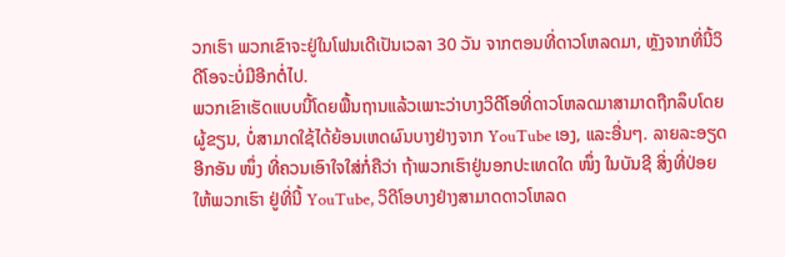ວກເຮົາ ພວກເຂົາຈະຢູ່ໃນໂຟນເດີເປັນເວລາ 30 ວັນ ຈາກຕອນທີ່ດາວໂຫລດມາ, ຫຼັງຈາກທີ່ນີ້ວິດີໂອຈະບໍ່ມີອີກຕໍ່ໄປ.
ພວກເຂົາເຮັດແບບນີ້ໂດຍພື້ນຖານແລ້ວເພາະວ່າບາງວິດີໂອທີ່ດາວໂຫລດມາສາມາດຖືກລຶບໂດຍຜູ້ຂຽນ, ບໍ່ສາມາດໃຊ້ໄດ້ຍ້ອນເຫດຜົນບາງຢ່າງຈາກ YouTube ເອງ, ແລະອື່ນໆ. ລາຍລະອຽດອີກອັນ ໜຶ່ງ ທີ່ຄວນເອົາໃຈໃສ່ກໍ່ຄືວ່າ ຖ້າພວກເຮົາຢູ່ນອກປະເທດໃດ ໜຶ່ງ ໃນບັນຊີ ສິ່ງທີ່ປ່ອຍໃຫ້ພວກເຮົາ ຢູ່ທີ່ນີ້ YouTube, ວິດີໂອບາງຢ່າງສາມາດດາວໂຫລດ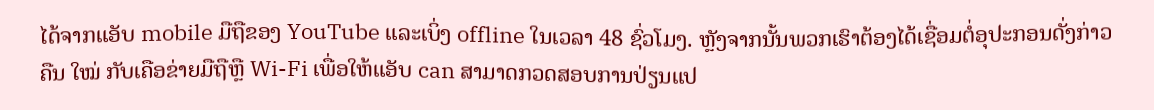ໄດ້ຈາກແອັບ mobile ມືຖືຂອງ YouTube ແລະເບິ່ງ offline ໃນເວລາ 48 ຊົ່ວໂມງ. ຫຼັງຈາກນັ້ນພວກເຮົາຕ້ອງໄດ້ເຊື່ອມຕໍ່ອຸປະກອນດັ່ງກ່າວຄືນ ໃໝ່ ກັບເຄືອຂ່າຍມືຖືຫຼື Wi-Fi ເພື່ອໃຫ້ແອັບ can ສາມາດກວດສອບການປ່ຽນແປ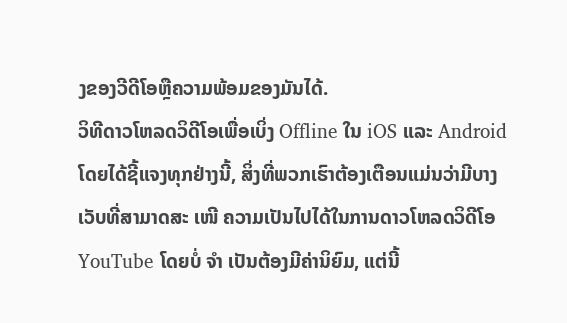ງຂອງວີດີໂອຫຼືຄວາມພ້ອມຂອງມັນໄດ້.
ວິທີດາວໂຫລດວິດີໂອເພື່ອເບິ່ງ Offline ໃນ iOS ແລະ Android
ໂດຍໄດ້ຊີ້ແຈງທຸກຢ່າງນີ້, ສິ່ງທີ່ພວກເຮົາຕ້ອງເຕືອນແມ່ນວ່າມີບາງເວັບທີ່ສາມາດສະ ເໜີ ຄວາມເປັນໄປໄດ້ໃນການດາວໂຫລດວິດີໂອ YouTube ໂດຍບໍ່ ຈຳ ເປັນຕ້ອງມີຄ່ານິຍົມ, ແຕ່ນີ້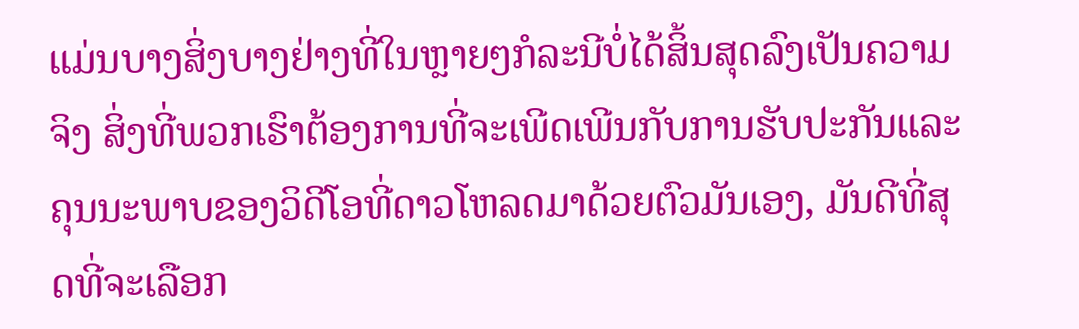ແມ່ນບາງສິ່ງບາງຢ່າງທີ່ໃນຫຼາຍໆກໍລະນີບໍ່ໄດ້ສິ້ນສຸດລົງເປັນຄວາມຈິງ ສິ່ງທີ່ພວກເຮົາຕ້ອງການທີ່ຈະເພີດເພີນກັບການຮັບປະກັນແລະຄຸນນະພາບຂອງວິດີໂອທີ່ດາວໂຫລດມາດ້ວຍຕົວມັນເອງ, ມັນດີທີ່ສຸດທີ່ຈະເລືອກ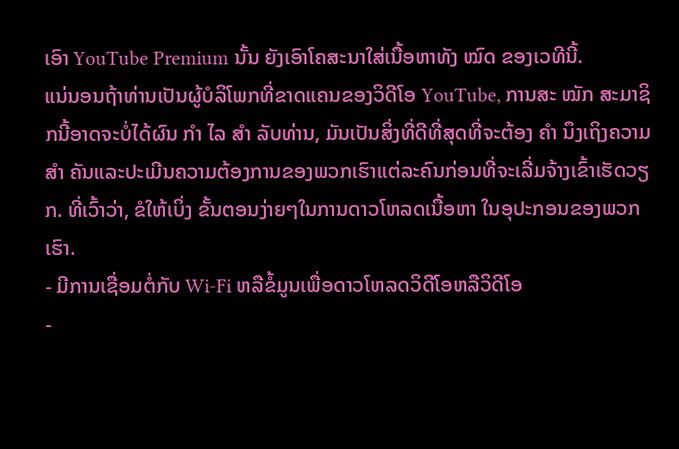ເອົາ YouTube Premium ນັ້ນ ຍັງເອົາໂຄສະນາໃສ່ເນື້ອຫາທັງ ໝົດ ຂອງເວທີນີ້.
ແນ່ນອນຖ້າທ່ານເປັນຜູ້ບໍລິໂພກທີ່ຂາດແຄນຂອງວິດີໂອ YouTube, ການສະ ໝັກ ສະມາຊິກນີ້ອາດຈະບໍ່ໄດ້ຜົນ ກຳ ໄລ ສຳ ລັບທ່ານ, ມັນເປັນສິ່ງທີ່ດີທີ່ສຸດທີ່ຈະຕ້ອງ ຄຳ ນຶງເຖິງຄວາມ ສຳ ຄັນແລະປະເມີນຄວາມຕ້ອງການຂອງພວກເຮົາແຕ່ລະຄົນກ່ອນທີ່ຈະເລີ່ມຈ້າງເຂົ້າເຮັດວຽກ. ທີ່ເວົ້າວ່າ, ຂໍໃຫ້ເບິ່ງ ຂັ້ນຕອນງ່າຍໆໃນການດາວໂຫລດເນື້ອຫາ ໃນອຸປະກອນຂອງພວກເຮົາ.
- ມີການເຊື່ອມຕໍ່ກັບ Wi-Fi ຫລືຂໍ້ມູນເພື່ອດາວໂຫລດວິດີໂອຫລືວິດີໂອ
-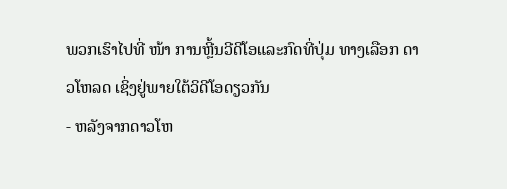ພວກເຮົາໄປທີ່ ໜ້າ ການຫຼີ້ນວີດີໂອແລະກົດທີ່ປຸ່ມ ທາງເລືອກ ດາວໂຫລດ ເຊິ່ງຢູ່ພາຍໃຕ້ວິດີໂອດຽວກັນ
- ຫລັງຈາກດາວໂຫ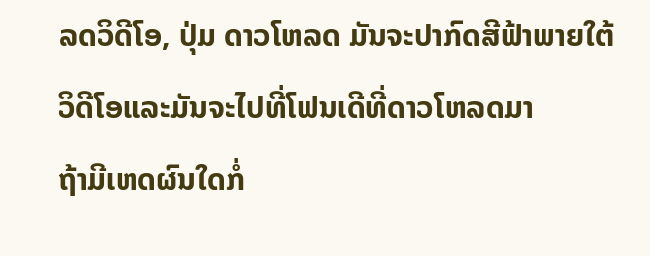ລດວິດີໂອ, ປຸ່ມ ດາວໂຫລດ ມັນຈະປາກົດສີຟ້າພາຍໃຕ້ວິດີໂອແລະມັນຈະໄປທີ່ໂຟນເດີທີ່ດາວໂຫລດມາ
ຖ້າມີເຫດຜົນໃດກໍ່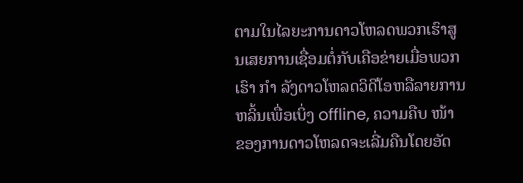ຕາມໃນໄລຍະການດາວໂຫລດພວກເຮົາສູນເສຍການເຊື່ອມຕໍ່ກັບເຄືອຂ່າຍເມື່ອພວກເຮົາ ກຳ ລັງດາວໂຫລດວິດີໂອຫລືລາຍການຫລິ້ນເພື່ອເບິ່ງ offline, ຄວາມຄືບ ໜ້າ ຂອງການດາວໂຫລດຈະເລີ່ມຄືນໂດຍອັດ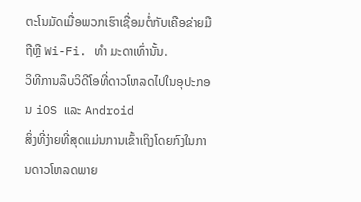ຕະໂນມັດເມື່ອພວກເຮົາເຊື່ອມຕໍ່ກັບເຄືອຂ່າຍມືຖືຫຼື Wi-Fi. ທຳ ມະດາເທົ່ານັ້ນ.
ວິທີການລຶບວິດີໂອທີ່ດາວໂຫລດໄປໃນອຸປະກອນ iOS ແລະ Android
ສິ່ງທີ່ງ່າຍທີ່ສຸດແມ່ນການເຂົ້າເຖິງໂດຍກົງໃນການດາວໂຫລດພາຍ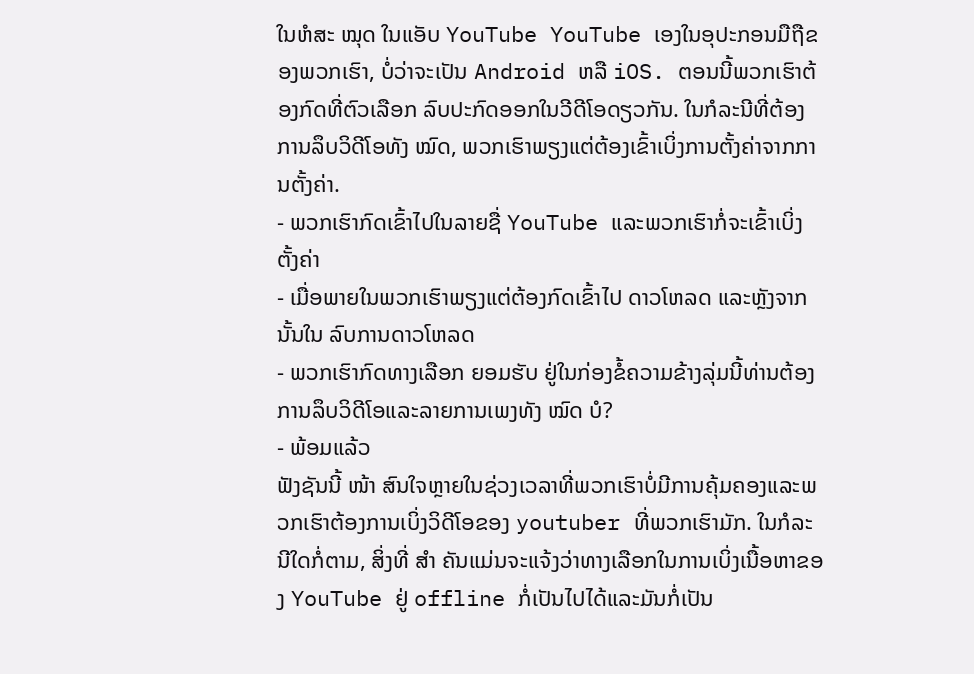ໃນຫໍສະ ໝຸດ ໃນແອັບ YouTube YouTube ເອງໃນອຸປະກອນມືຖືຂອງພວກເຮົາ, ບໍ່ວ່າຈະເປັນ Android ຫລື iOS. ຕອນນີ້ພວກເຮົາຕ້ອງກົດທີ່ຕົວເລືອກ ລົບປະກົດອອກໃນວີດີໂອດຽວກັນ. ໃນກໍລະນີທີ່ຕ້ອງການລຶບວິດີໂອທັງ ໝົດ, ພວກເຮົາພຽງແຕ່ຕ້ອງເຂົ້າເບິ່ງການຕັ້ງຄ່າຈາກການຕັ້ງຄ່າ.
- ພວກເຮົາກົດເຂົ້າໄປໃນລາຍຊື່ YouTube ແລະພວກເຮົາກໍ່ຈະເຂົ້າເບິ່ງ ຕັ້ງຄ່າ
- ເມື່ອພາຍໃນພວກເຮົາພຽງແຕ່ຕ້ອງກົດເຂົ້າໄປ ດາວໂຫລດ ແລະຫຼັງຈາກນັ້ນໃນ ລົບການດາວໂຫລດ
- ພວກເຮົາກົດທາງເລືອກ ຍອມຮັບ ຢູ່ໃນກ່ອງຂໍ້ຄວາມຂ້າງລຸ່ມນີ້ທ່ານຕ້ອງການລຶບວິດີໂອແລະລາຍການເພງທັງ ໝົດ ບໍ?
- ພ້ອມແລ້ວ
ຟັງຊັນນີ້ ໜ້າ ສົນໃຈຫຼາຍໃນຊ່ວງເວລາທີ່ພວກເຮົາບໍ່ມີການຄຸ້ມຄອງແລະພວກເຮົາຕ້ອງການເບິ່ງວິດີໂອຂອງ youtuber ທີ່ພວກເຮົາມັກ. ໃນກໍລະນີໃດກໍ່ຕາມ, ສິ່ງທີ່ ສຳ ຄັນແມ່ນຈະແຈ້ງວ່າທາງເລືອກໃນການເບິ່ງເນື້ອຫາຂອງ YouTube ຢູ່ offline ກໍ່ເປັນໄປໄດ້ແລະມັນກໍ່ເປັນ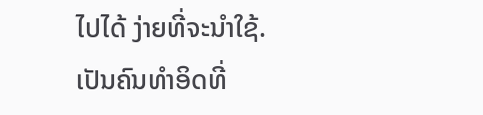ໄປໄດ້ ງ່າຍທີ່ຈະນໍາໃຊ້.
ເປັນຄົນທໍາອິດທີ່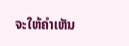ຈະໃຫ້ຄໍາເຫັນ